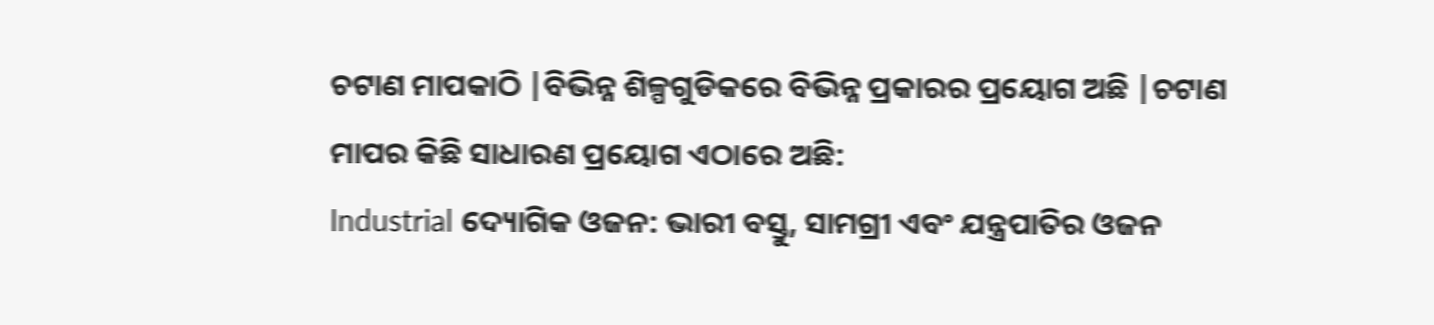ଚଟାଣ ମାପକାଠି |ବିଭିନ୍ନ ଶିଳ୍ପଗୁଡିକରେ ବିଭିନ୍ନ ପ୍ରକାରର ପ୍ରୟୋଗ ଅଛି |ଚଟାଣ ମାପର କିଛି ସାଧାରଣ ପ୍ରୟୋଗ ଏଠାରେ ଅଛି:
Industrial ଦ୍ୟୋଗିକ ଓଜନ: ଭାରୀ ବସ୍ତୁ, ସାମଗ୍ରୀ ଏବଂ ଯନ୍ତ୍ରପାତିର ଓଜନ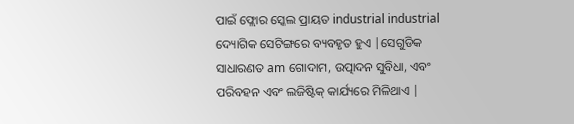ପାଇଁ ଫ୍ଲୋର ସ୍କେଲ ପ୍ରାୟତ industrial industrial ଦ୍ୟୋଗିକ ସେଟିଙ୍ଗରେ ବ୍ୟବହୃତ ହୁଏ |ସେଗୁଡିକ ସାଧାରଣତ am ଗୋଦାମ, ଉତ୍ପାଦନ ସୁବିଧା, ଏବଂ ପରିବହନ ଏବଂ ଲଜିଷ୍ଟିକ୍ କାର୍ଯ୍ୟରେ ମିଳିଥାଏ |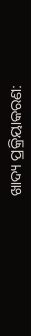ଖାଦ୍ୟ ପ୍ରକ୍ରିୟାକରଣ: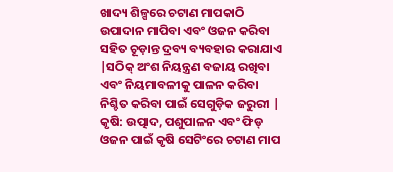ଖାଦ୍ୟ ଶିଳ୍ପରେ ଚଟାଣ ମାପକାଠି ଉପାଦାନ ମାପିବା ଏବଂ ଓଜନ କରିବା ସହିତ ଚୂଡ଼ାନ୍ତ ଦ୍ରବ୍ୟ ବ୍ୟବହାର କରାଯାଏ |ସଠିକ୍ ଅଂଶ ନିୟନ୍ତ୍ରଣ ବଜାୟ ରଖିବା ଏବଂ ନିୟମାବଳୀକୁ ପାଳନ କରିବା ନିଶ୍ଚିତ କରିବା ପାଇଁ ସେଗୁଡ଼ିକ ଜରୁରୀ |
କୃଷି: ଉତ୍ପାଦ, ପଶୁପାଳନ ଏବଂ ଫିଡ୍ ଓଜନ ପାଇଁ କୃଷି ସେଟିଂରେ ଚଟାଣ ମାପ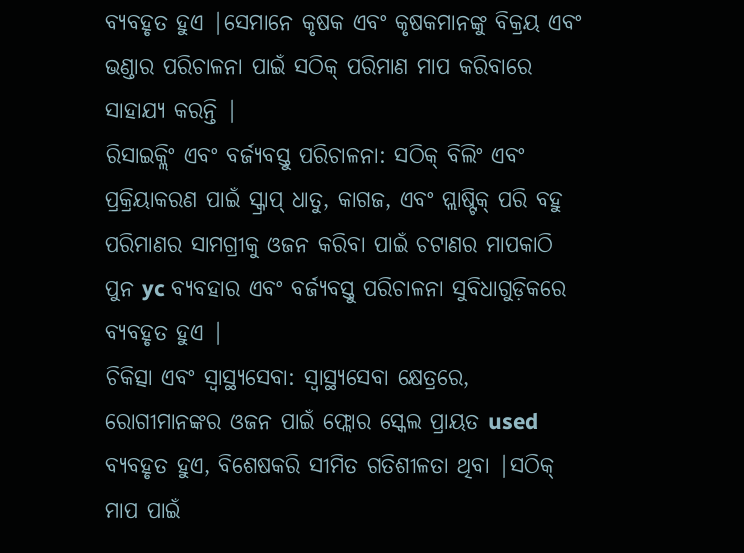ବ୍ୟବହୃତ ହୁଏ |ସେମାନେ କୃଷକ ଏବଂ କୃଷକମାନଙ୍କୁ ବିକ୍ରୟ ଏବଂ ଭଣ୍ଡାର ପରିଚାଳନା ପାଇଁ ସଠିକ୍ ପରିମାଣ ମାପ କରିବାରେ ସାହାଯ୍ୟ କରନ୍ତି |
ରିସାଇକ୍ଲିଂ ଏବଂ ବର୍ଜ୍ୟବସ୍ତୁ ପରିଚାଳନା: ସଠିକ୍ ବିଲିଂ ଏବଂ ପ୍ରକ୍ରିୟାକରଣ ପାଇଁ ସ୍କ୍ରାପ୍ ଧାତୁ, କାଗଜ, ଏବଂ ପ୍ଲାଷ୍ଟିକ୍ ପରି ବହୁ ପରିମାଣର ସାମଗ୍ରୀକୁ ଓଜନ କରିବା ପାଇଁ ଚଟାଣର ମାପକାଠି ପୁନ yc ବ୍ୟବହାର ଏବଂ ବର୍ଜ୍ୟବସ୍ତୁ ପରିଚାଳନା ସୁବିଧାଗୁଡ଼ିକରେ ବ୍ୟବହୃତ ହୁଏ |
ଚିକିତ୍ସା ଏବଂ ସ୍ୱାସ୍ଥ୍ୟସେବା: ସ୍ୱାସ୍ଥ୍ୟସେବା କ୍ଷେତ୍ରରେ, ରୋଗୀମାନଙ୍କର ଓଜନ ପାଇଁ ଫ୍ଲୋର ସ୍କେଲ ପ୍ରାୟତ used ବ୍ୟବହୃତ ହୁଏ, ବିଶେଷକରି ସୀମିତ ଗତିଶୀଳତା ଥିବା |ସଠିକ୍ ମାପ ପାଇଁ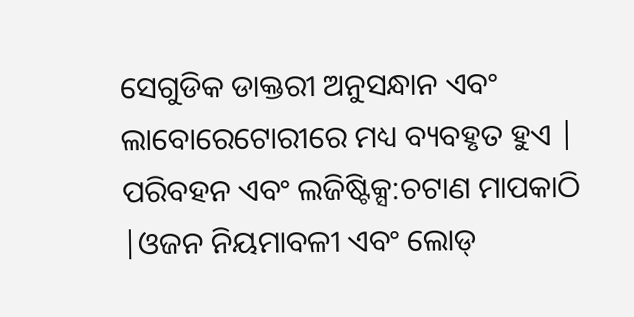ସେଗୁଡିକ ଡାକ୍ତରୀ ଅନୁସନ୍ଧାନ ଏବଂ ଲାବୋରେଟୋରୀରେ ମଧ୍ୟ ବ୍ୟବହୃତ ହୁଏ |
ପରିବହନ ଏବଂ ଲଜିଷ୍ଟିକ୍ସ:ଚଟାଣ ମାପକାଠି |ଓଜନ ନିୟମାବଳୀ ଏବଂ ଲୋଡ୍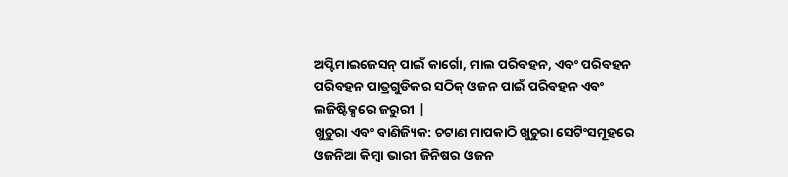ଅପ୍ଟିମାଇଜେସନ୍ ପାଇଁ କାର୍ଗୋ, ମାଲ ପରିବହନ, ଏବଂ ପରିବହନ ପରିବହନ ପାତ୍ରଗୁଡିକର ସଠିକ୍ ଓଜନ ପାଇଁ ପରିବହନ ଏବଂ ଲଜିଷ୍ଟିକ୍ସରେ ଜରୁରୀ |
ଖୁଚୁରା ଏବଂ ବାଣିଜ୍ୟିକ: ଚଟାଣ ମାପକାଠି ଖୁଚୁରା ସେଟିଂସମୂହରେ ଓଜନିଆ କିମ୍ବା ଭାରୀ ଜିନିଷର ଓଜନ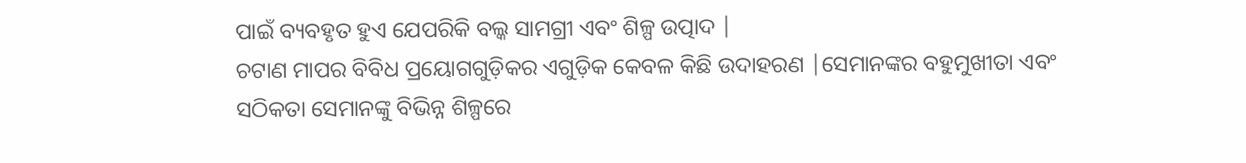ପାଇଁ ବ୍ୟବହୃତ ହୁଏ ଯେପରିକି ବଲ୍କ ସାମଗ୍ରୀ ଏବଂ ଶିଳ୍ପ ଉତ୍ପାଦ |
ଚଟାଣ ମାପର ବିବିଧ ପ୍ରୟୋଗଗୁଡ଼ିକର ଏଗୁଡ଼ିକ କେବଳ କିଛି ଉଦାହରଣ |ସେମାନଙ୍କର ବହୁମୁଖୀତା ଏବଂ ସଠିକତା ସେମାନଙ୍କୁ ବିଭିନ୍ନ ଶିଳ୍ପରେ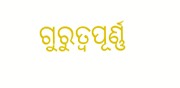ଗୁରୁତ୍ୱପୂର୍ଣ୍ଣ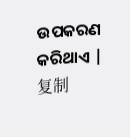ଉପକରଣ କରିଥାଏ |
复制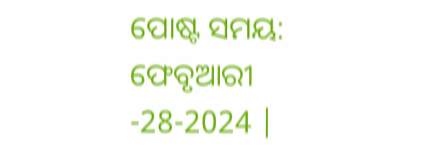ପୋଷ୍ଟ ସମୟ: ଫେବୃଆରୀ -28-2024 |